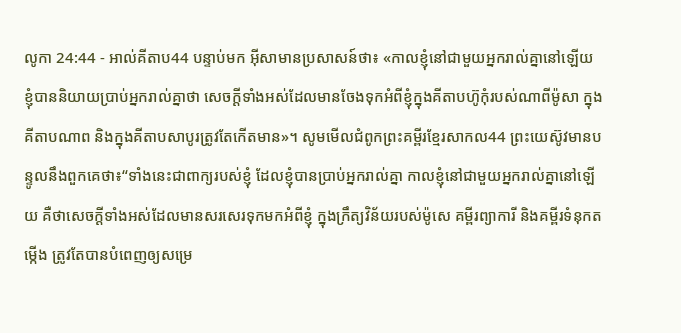លូកា 24:44 - អាល់គីតាប44 បន្ទាប់មក អ៊ីសាមានប្រសាសន៍ថា៖ «កាលខ្ញុំនៅជាមួយអ្នករាល់គ្នានៅឡើយ ខ្ញុំបាននិយាយប្រាប់អ្នករាល់គ្នាថា សេចក្ដីទាំងអស់ដែលមានចែងទុកអំពីខ្ញុំក្នុងគីតាបហ៊ូកុំរបស់ណាពីម៉ូសា ក្នុងគីតាបណាព និងក្នុងគីតាបសាបូរត្រូវតែកើតមាន»។ សូមមើលជំពូកព្រះគម្ពីរខ្មែរសាកល44 ព្រះយេស៊ូវមានបន្ទូលនឹងពួកគេថា៖“ទាំងនេះជាពាក្យរបស់ខ្ញុំ ដែលខ្ញុំបានប្រាប់អ្នករាល់គ្នា កាលខ្ញុំនៅជាមួយអ្នករាល់គ្នានៅឡើយ គឺថាសេចក្ដីទាំងអស់ដែលមានសរសេរទុកមកអំពីខ្ញុំ ក្នុងក្រឹត្យវិន័យរបស់ម៉ូសេ គម្ពីរព្យាការី និងគម្ពីរទំនុកតម្កើង ត្រូវតែបានបំពេញឲ្យសម្រេ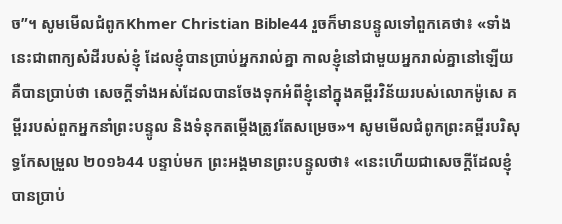ច”។ សូមមើលជំពូកKhmer Christian Bible44 រួចក៏មានបន្ទូលទៅពួកគេថា៖ «ទាំងនេះជាពាក្យសំដីរបស់ខ្ញុំ ដែលខ្ញុំបានប្រាប់អ្នករាល់គ្នា កាលខ្ញុំនៅជាមួយអ្នករាល់គ្នានៅឡើយ គឺបានប្រាប់ថា សេចក្ដីទាំងអស់ដែលបានចែងទុកអំពីខ្ញុំនៅក្នុងគម្ពីរវិន័យរបស់លោកម៉ូសេ គម្ពីររបស់ពួកអ្នកនាំព្រះបន្ទូល និងទំនុកតម្កើងត្រូវតែសម្រេច»។ សូមមើលជំពូកព្រះគម្ពីរបរិសុទ្ធកែសម្រួល ២០១៦44 បន្ទាប់មក ព្រះអង្គមានព្រះបន្ទូលថា៖ «នេះហើយជាសេចក្តីដែលខ្ញុំបានប្រាប់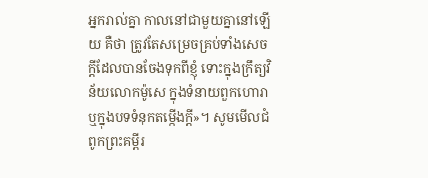អ្នករាល់គ្នា កាលនៅជាមួយគ្នានៅឡើយ គឺថា ត្រូវតែសម្រេចគ្រប់ទាំងសេចក្តីដែលបានចែងទុកពីខ្ញុំ ទោះក្នុងក្រឹត្យវិន័យលោកម៉ូសេ ក្នុងទំនាយពួកហោរា ឬក្នុងបទទំនុកតម្កើងក្តី»។ សូមមើលជំពូកព្រះគម្ពីរ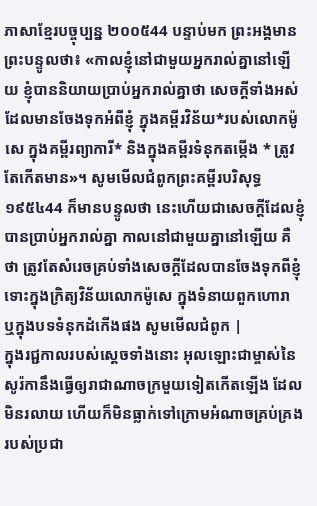ភាសាខ្មែរបច្ចុប្បន្ន ២០០៥44 បន្ទាប់មក ព្រះអង្គមានព្រះបន្ទូលថា៖ «កាលខ្ញុំនៅជាមួយអ្នករាល់គ្នានៅឡើយ ខ្ញុំបាននិយាយប្រាប់អ្នករាល់គ្នាថា សេចក្ដីទាំងអស់ដែលមានចែងទុកអំពីខ្ញុំ ក្នុងគម្ពីរវិន័យ*របស់លោកម៉ូសេ ក្នុងគម្ពីរព្យាការី* និងក្នុងគម្ពីរទំនុកតម្កើង * ត្រូវតែកើតមាន»។ សូមមើលជំពូកព្រះគម្ពីរបរិសុទ្ធ ១៩៥៤44 ក៏មានបន្ទូលថា នេះហើយជាសេចក្ដីដែលខ្ញុំបានប្រាប់អ្នករាល់គ្នា កាលនៅជាមួយគ្នានៅឡើយ គឺថា ត្រូវតែសំរេចគ្រប់ទាំងសេចក្ដីដែលបានចែងទុកពីខ្ញុំ ទោះក្នុងក្រិត្យវិន័យលោកម៉ូសេ ក្នុងទំនាយពួកហោរា ឬក្នុងបទទំនុកដំកើងផង សូមមើលជំពូក |
ក្នុងរជ្ជកាលរបស់ស្តេចទាំងនោះ អុលឡោះជាម្ចាស់នៃសូរ៉កានឹងធ្វើឲ្យរាជាណាចក្រមួយទៀតកើតឡើង ដែលមិនរលាយ ហើយក៏មិនធ្លាក់ទៅក្រោមអំណាចគ្រប់គ្រងរបស់ប្រជា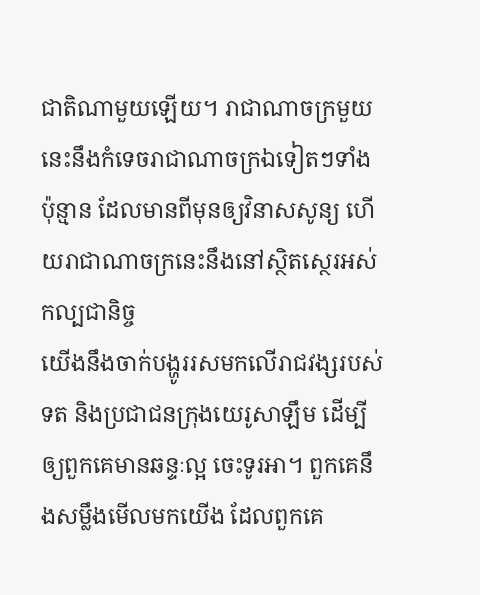ជាតិណាមួយឡើយ។ រាជាណាចក្រមួយនេះនឹងកំទេចរាជាណាចក្រឯទៀតៗទាំងប៉ុន្មាន ដែលមានពីមុនឲ្យវិនាសសូន្យ ហើយរាជាណាចក្រនេះនឹងនៅស្ថិតស្ថេរអស់កល្បជានិច្ច
យើងនឹងចាក់បង្ហូររសមកលើរាជវង្សរបស់ទត និងប្រជាជនក្រុងយេរូសាឡឹម ដើម្បីឲ្យពួកគេមានឆន្ទៈល្អ ចេះទូរអា។ ពួកគេនឹងសម្លឹងមើលមកយើង ដែលពួកគេ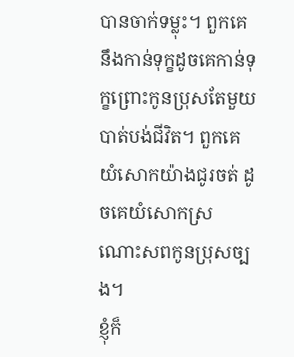បានចាក់ទម្លុះ។ ពួកគេនឹងកាន់ទុក្ខដូចគេកាន់ទុក្ខព្រោះកូនប្រុសតែមួយបាត់បង់ជីវិត។ ពួកគេយំសោកយ៉ាងជូរចត់ ដូចគេយំសោកស្រណោះសពកូនប្រុសច្បង។
ខ្ញុំក៏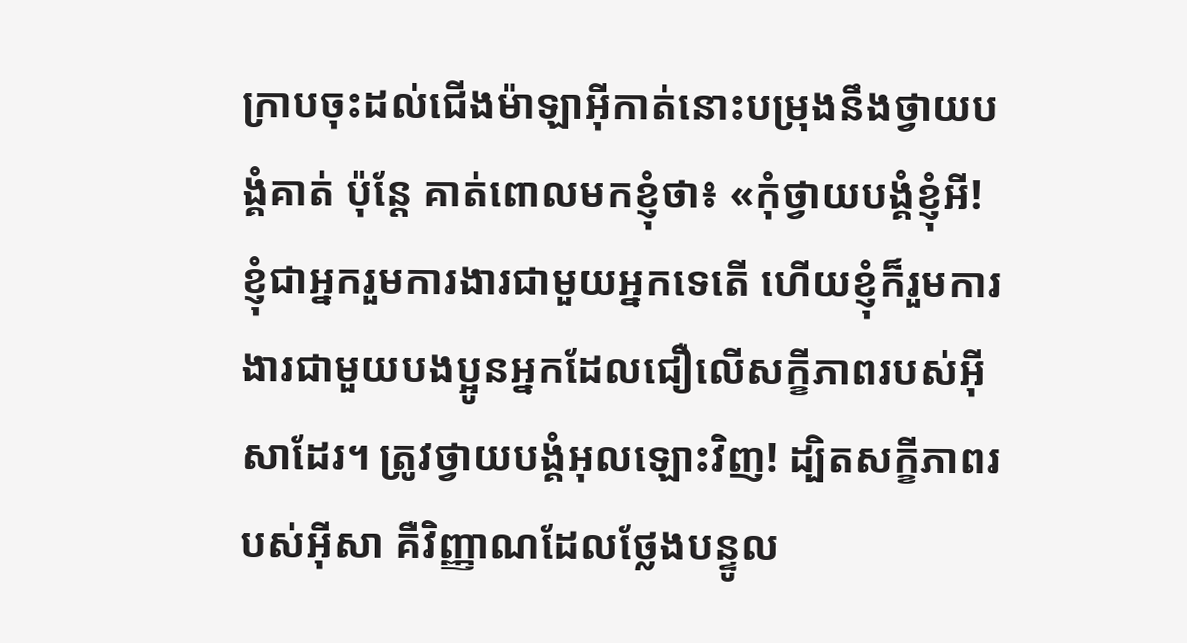ក្រាបចុះដល់ជើងម៉ាឡាអ៊ីកាត់នោះបម្រុងនឹងថ្វាយបង្គំគាត់ ប៉ុន្ដែ គាត់ពោលមកខ្ញុំថា៖ «កុំថ្វាយបង្គំខ្ញុំអី! ខ្ញុំជាអ្នករួមការងារជាមួយអ្នកទេតើ ហើយខ្ញុំក៏រួមការងារជាមួយបងប្អូនអ្នកដែលជឿលើសក្ខីភាពរបស់អ៊ីសាដែរ។ ត្រូវថ្វាយបង្គំអុលឡោះវិញ! ដ្បិតសក្ខីភាពរបស់អ៊ីសា គឺវិញ្ញាណដែលថ្លែងបន្ទូល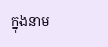ក្នុងនាម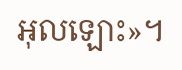អុលឡោះ»។